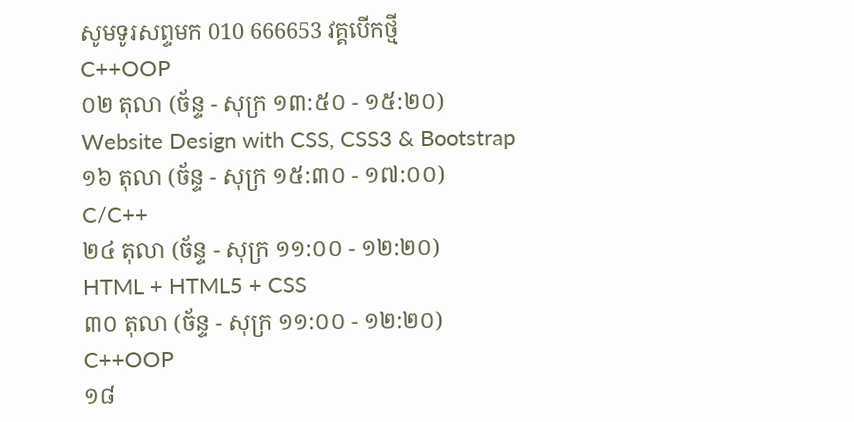សូមទូរសព្ទមក 010 666653 វគ្គបើកថ្មី
C++OOP
០២ តុលា (ច័ន្ទ - សុក្រ ១៣:៥០ - ១៥:២០)
Website Design with CSS, CSS3 & Bootstrap
១៦ តុលា (ច័ន្ទ - សុក្រ ១៥:៣០ - ១៧:០០)
C/C++
២៤ តុលា (ច័ន្ទ - សុក្រ ១១:០០ - ១២:២០)
HTML + HTML5 + CSS
៣០ តុលា (ច័ន្ទ - សុក្រ ១១:០០ - ១២:២០)
C++OOP
១៨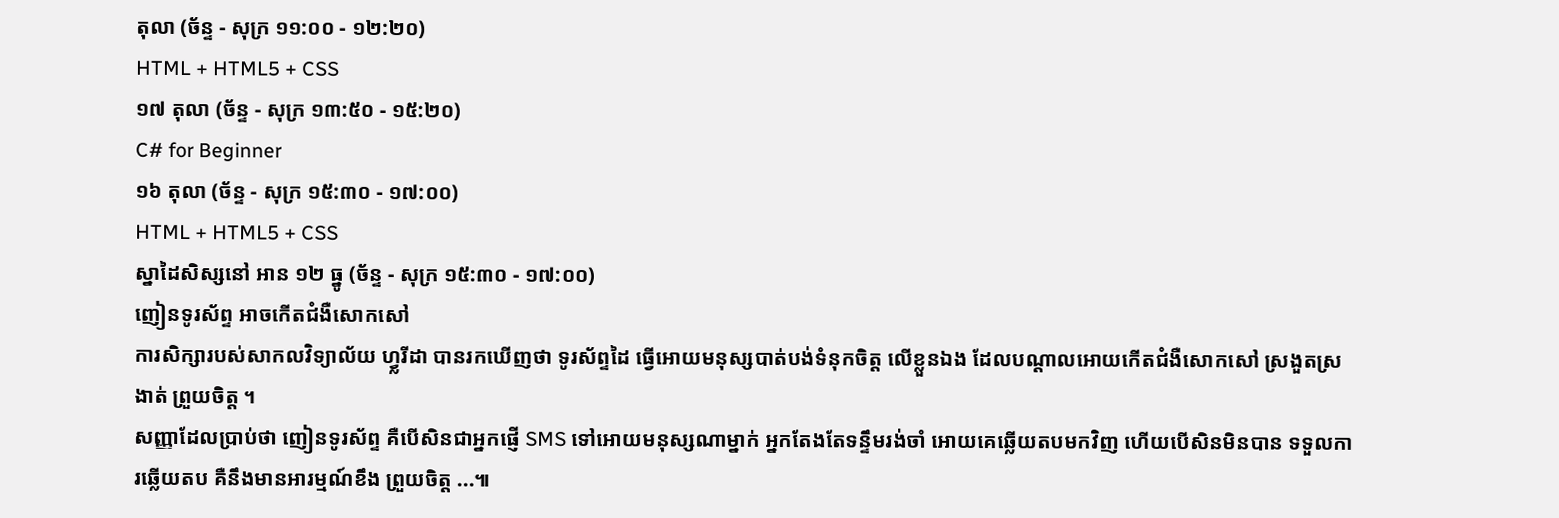តុលា (ច័ន្ទ - សុក្រ ១១:០០ - ១២:២០)
HTML + HTML5 + CSS
១៧ តុលា (ច័ន្ទ - សុក្រ ១៣:៥០ - ១៥:២០)
C# for Beginner
១៦ តុលា (ច័ន្ទ - សុក្រ ១៥:៣០ - ១៧:០០)
HTML + HTML5 + CSS
ស្នាដៃសិស្សនៅ អាន ១២ ធ្នូ (ច័ន្ទ - សុក្រ ១៥:៣០ - ១៧:០០)
ញៀនទូរស័ព្ទ អាចកើតជំងឺសោកសៅ
ការសិក្សារបស់សាកលវិទ្យាល័យ ហ្វ្លរីដា បានរកឃើញថា ទូរស័ព្ទដៃ ធ្វើអោយមនុស្សបាត់បង់ទំនុកចិត្ត លើខ្លួនឯង ដែលបណ្តាលអោយកើតជំងឺសោកសៅ ស្រងួតស្រងាត់ ព្រួយចិត្ត ។
សញ្ញាដែលប្រាប់ថា ញៀនទូរស័ព្ទ គឺបើសិនជាអ្នកផ្ញើ SMS ទៅអោយមនុស្សណាម្នាក់ អ្នកតែងតែទន្ទឹមរង់ចាំ អោយគេឆ្លើយតបមកវិញ ហើយបើសិនមិនបាន ទទួលការឆ្លើយតប គឺនឹងមានអារម្មណ៍ខឹង ព្រួយចិត្ត ...៕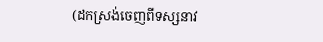(ដកស្រង់ចេញពីទស្សនាវ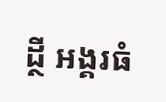ដ្ថី អង្គរធំ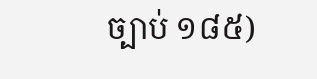ច្បាប់ ១៨៥)